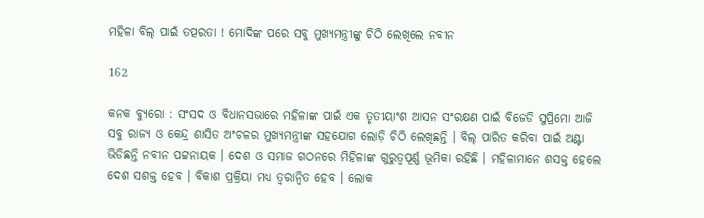ମହିଳା ବିଲ୍ ପାଇଁ ତତ୍ପରତା ! ମୋଦିଙ୍କ ପରେ ସବୁ ମୁଖ୍ୟମନ୍ତ୍ରୀଙ୍କୁ ଚିଠି ଲେଖିଲେ ନବୀନ

162

କନକ ବ୍ୟୁରୋ : ସଂସଦ ଓ ବିଧାନସଭାରେ ମହିଳାଙ୍କ ପାଇଁ ଏକ ତୃତୀୟାଂଶ ଆସନ ସଂରକ୍ଷଣ ପାଇଁ ବିଜେଡି ସୁପ୍ରିମୋ ଆଜି ସବୁ ରାଜ୍ୟ ଓ କେନ୍ଦ୍ର ଶାସିତ ଅଂଚଳର ମୁଖ୍ୟମନ୍ତ୍ରୀଙ୍କ ସହଯୋଗ ଲୋଡ଼ି ଚିଠି ଲେଖିଛନ୍ତି । ବିଲ୍ ପାରିତ କରିବା ପାଇଁ ଅଣ୍ଟା ଭିଡିଛନ୍ତି ନବୀନ ପଟ୍ଟନାୟକ । ଦେଶ ଓ ସମାଜ ଗଠନରେ ମିହିଳାଙ୍କ ଗୁରୁତ୍ୱପୂର୍ଣ୍ଣ ଭୂମିକା ରହିଛି । ମହିଳାମାନେ ଶସକ୍ତ ହେଲେ ଦେଶ ସଶକ୍ତ ହେବ । ବିକାଶ ପ୍ରକ୍ରିୟା ମଧ୍ୟ ତ୍ୱରାନ୍ୱିତ ହେବ । ଲୋକ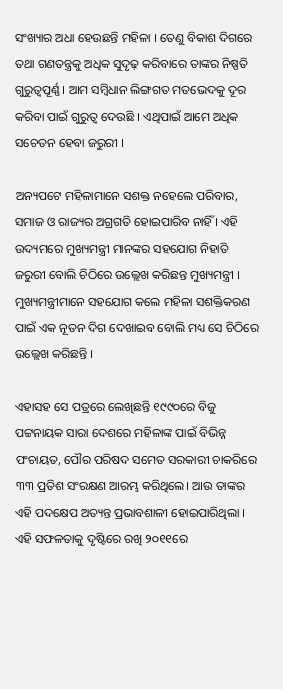ସଂଖ୍ୟାର ଅଧା ହେଉଛନ୍ତି ମହିଳା । ତେଣୁ ବିକାଶ ଦିଗରେ ତଥା ଗଣତନ୍ତ୍ରକୁ ଅଧିକ ସୁଦୃଢ଼ କରିବାରେ ତାଙ୍କର ନିଷ୍ପତି ଗୁରୁତ୍ୱପୂର୍ଣ୍ଣ । ଆମ ସମ୍ବିଧାନ ଲିଙ୍ଗଗତ ମତଭେଦକୁ ଦୂର କରିବା ପାଇଁ ଗୁରୁତ୍ୱ ଦେଉଛି । ଏଥିପାଇଁ ଆମେ ଅଧିକ ସଚେତନ ହେବା ଜରୁରୀ ।

ଅନ୍ୟପଟେ ମହିଳାମାନେ ସଶକ୍ତ ନହେଲେ ପରିବାର, ସମାଜ ଓ ରାଜ୍ୟର ଅଗ୍ରଗତି ହୋଇପାରିବ ନାହିଁ । ଏହି ଉଦ୍ୟମରେ ମୁଖ୍ୟମନ୍ତ୍ରୀ ମାନଙ୍କର ସହଯୋଗ ନିହାତି ଜରୁରୀ ବୋଲି ଚିଠିରେ ଉଲ୍ଲେଖ କରିଛନ୍ତ ମୁଖ୍ୟମନ୍ତ୍ରୀ । ମୁଖ୍ୟମନ୍ତ୍ରୀମାନେ ସହଯୋଗ କଲେ ମହିଳା ସଶକ୍ତିକରଣ ପାଇଁ ଏକ ନୂତନ ଦିଗ ଦେଖାଇବ ବୋଲି ମଧ୍ୟ ସେ ଚିଠିରେ ଉଲ୍ଲେଖ କରିଛନ୍ତି ।

ଏହାସହ ସେ ପତ୍ରରେ ଲେଖିଛନ୍ତି ୧୯୯୦ରେ ବିଜୁ ପଟ୍ଟନାୟକ ସାରା ଦେଶରେ ମହିଳାଙ୍କ ପାଇଁ ବିଭିନ୍ନ ପଂଚାୟତ, ପୌର ପରିଷଦ ସମେତ ସରକାରୀ ଚାକରିରେ ୩୩ ପ୍ରତିଶ ସଂରକ୍ଷଣ ଆରମ୍ଭ କରିଥିଲେ। ଆଉ ତାଙ୍କର ଏହି ପଦକ୍ଷେପ ଅତ୍ୟନ୍ତ ପ୍ରଭାବଶାଳୀ ହୋଇପାରିଥିଲା । ଏହି ସଫଳତାକୁ ଦୃଷ୍ଟିରେ ରଖି ୨୦୧୧ରେ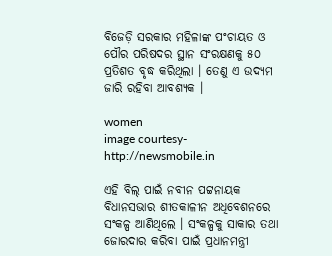ବିଜେଡ଼ି ସରକାର ମହିଳାଙ୍କ ପଂଚାୟତ ଓ ପୌର ପରିଷଦର ସ୍ଥାନ ସଂରକ୍ଷଣକୁ ୫୦ ପ୍ରତିଶତ ବୃଦ୍ଧ କରିଥିଲା । ତେଣୁ ଏ ଉଦ୍ୟମ ଜାରି ରହିବା ଆବଶ୍ୟକ ।

women
image courtesy-http://newsmobile.in

ଏହି ବିଲ୍ ପାଇଁ ନବୀନ ପଟ୍ଟନାୟକ ବିଧାନସଭାର ଶୀତକାଳୀନ ଅଧିବେଶନରେ ସଂକଳ୍ପ ଆଣିଥିଲେ । ସଂକଳ୍ପକୁ ସାକାର ତଥା ଜୋରଦାର କରିବା ପାଇଁ ପ୍ରଧାନମନ୍ତ୍ରୀ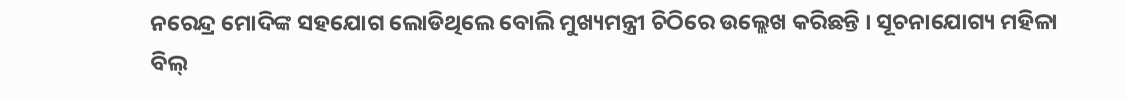ନରେନ୍ଦ୍ର ମୋଦିଙ୍କ ସହଯୋଗ ଲୋଡିଥିଲେ ବୋଲି ମୁଖ୍ୟମନ୍ତ୍ରୀ ଚିଠିରେ ଉଲ୍ଲେଖ କରିଛନ୍ତି । ସୂଚନାଯୋଗ୍ୟ ମହିଳା ବିଲ୍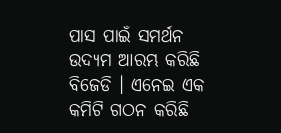ପାସ ପାଇଁ ସମର୍ଥନ ଉଦ୍ୟମ ଆରମ୍ଭ କରିଛି ବିଜେଡି । ଏନେଇ ଏକ କମିଟି ଗଠନ କରିଛି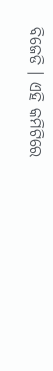ବିଜେଡି । ଏହି କମିଟିରେ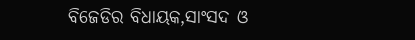ବିଜେଡିର ବିଧାୟକ,ସାଂସଦ ଓ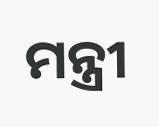ମନ୍ତ୍ରୀ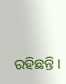ରହିଛନ୍ତି ।